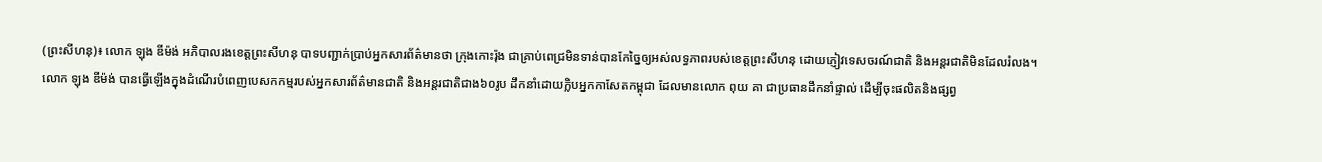(ព្រះសីហនុ)៖ លោក ឡុង ឌីម៉ង់ អភិបាលរងខេត្តព្រះសីហនុ បាទបញ្ជាក់ប្រាប់អ្នកសារព័ត៌មានថា ក្រុងកោះរ៉ុង ជាគ្រាប់ពេជ្រមិនទាន់បានកែច្នៃឲ្យអស់លទ្ធភាពរបស់ខេត្តព្រះសីហនុ ដោយភ្ញៀវទេសចរណ៍ជាតិ និងអន្តរជាតិមិនដែលរំលង។
លោក ឡុង ឌីម៉ង់ បានធ្វើឡើងក្នុងដំណើរបំពេញបេសកកម្មរបស់អ្នកសារព័ត៌មានជាតិ និងអន្តរជាតិជាង៦០រូប ដឹកនាំដោយក្លិបអ្នកកាសែតកម្ពុជា ដែលមានលោក ពុយ គា ជាប្រធានដឹកនាំផ្ទាល់ ដើម្បីចុះផលិតនិងផ្សព្វ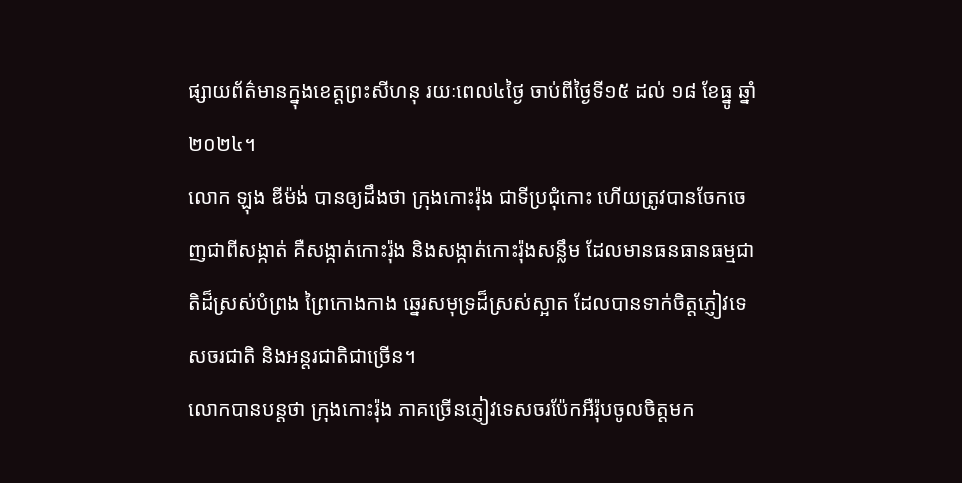ផ្សាយព័ត៌មានក្នុងខេត្តព្រះសីហនុ រយៈពេល៤ថ្ងៃ ចាប់ពីថ្ងៃទី១៥ ដល់ ១៨ ខែធ្នូ ឆ្នាំ២០២៤។
លោក ឡុង ឌីម៉ង់ បានឲ្យដឹងថា ក្រុងកោះរ៉ុង ជាទីប្រជុំកោះ ហើយត្រូវបានចែកចេញជាពីសង្កាត់ គឺសង្កាត់កោះរ៉ុង និងសង្កាត់កោះរ៉ុងសន្លឹម ដែលមានធនធានធម្មជាតិដ៏ស្រស់បំព្រង ព្រៃកោងកាង ឆ្នេរសមុទ្រដ៏ស្រស់ស្អាត ដែលបានទាក់ចិត្តភ្ញៀវទេសចរជាតិ និងអន្តរជាតិជាច្រើន។
លោកបានបន្តថា ក្រុងកោះរ៉ុង ភាគច្រើនភ្ញៀវទេសចរប៉ែកអឺរ៉ុបចូលចិត្តមក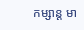កម្សាន្ត មា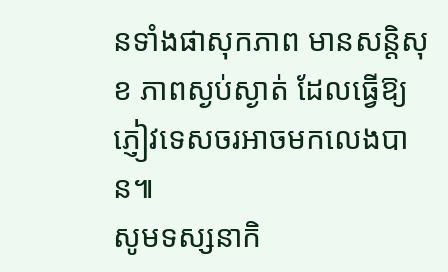នទាំងផាសុកភាព មានសន្តិសុខ ភាពស្ងប់ស្ងាត់ ដែលធ្វើឱ្យភ្ញៀវទេសចរអាចមកលេងបាន៕
សូមទស្សនាកិ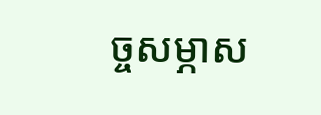ច្ចសម្ភាស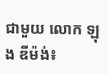ជាមួយ លោក ឡុង ឌីម៉ង់៖